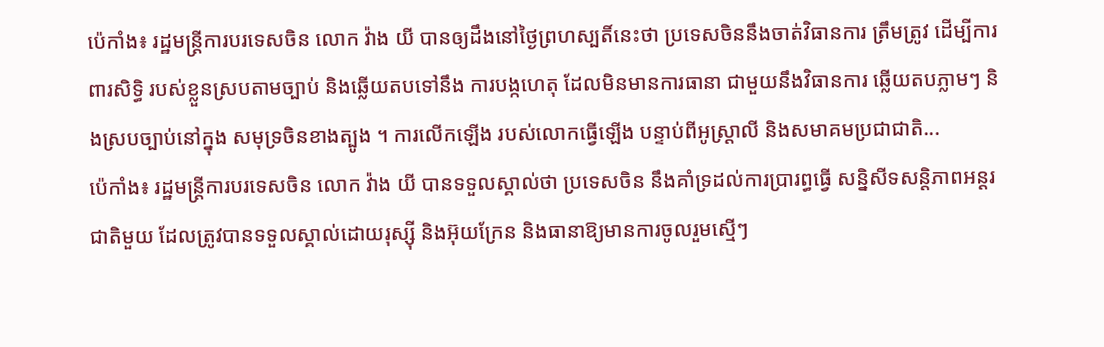ប៉េកាំង៖ រដ្ឋមន្ត្រីការបរទេសចិន លោក វ៉ាង យី បានឲ្យដឹងនៅថ្ងៃព្រហស្បតិ៍នេះថា ប្រទេសចិននឹងចាត់វិធានការ ត្រឹមត្រូវ ដើម្បីការពារសិទ្ធិ របស់ខ្លួនស្របតាមច្បាប់ និងឆ្លើយតបទៅនឹង ការបង្កហេតុ ដែលមិនមានការធានា ជាមួយនឹងវិធានការ ឆ្លើយតបភ្លាមៗ និងស្របច្បាប់នៅក្នុង សមុទ្រចិនខាងត្បូង ។ ការលើកឡើង របស់លោកធ្វើឡើង បន្ទាប់ពីអូស្ត្រាលី និងសមាគមប្រជាជាតិ...
ប៉េកាំង៖ រដ្ឋមន្ត្រីការបរទេសចិន លោក វ៉ាង យី បានទទួលស្គាល់ថា ប្រទេសចិន នឹងគាំទ្រដល់ការប្រារព្ធធ្វើ សន្និសីទសន្តិភាពអន្តរជាតិមួយ ដែលត្រូវបានទទួលស្គាល់ដោយរុស្ស៊ី និងអ៊ុយក្រែន និងធានាឱ្យមានការចូលរួមស្មើៗ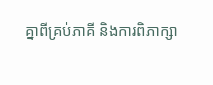គ្នាពីគ្រប់ភាគី និងការពិភាក្សា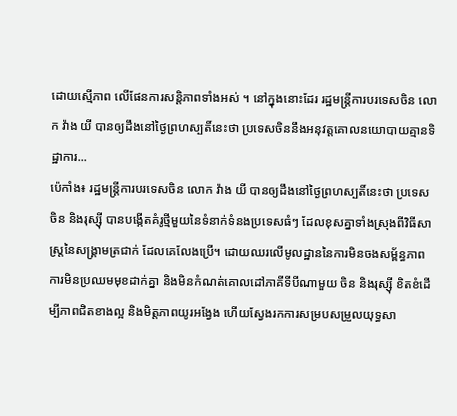ដោយស្មើភាព លើផែនការសន្តិភាពទាំងអស់ ។ នៅក្នុងនោះដែរ រដ្ឋមន្ត្រីការបរទេសចិន លោក វ៉ាង យី បានឲ្យដឹងនៅថ្ងៃព្រហស្បតិ៍នេះថា ប្រទេសចិននឹងអនុវត្តគោលនយោបាយគ្មានទិដ្ឋាការ...
ប៉េកាំង៖ រដ្ឋមន្ត្រីការបរទេសចិន លោក វ៉ាង យី បានឲ្យដឹងនៅថ្ងៃព្រហស្បតិ៍នេះថា ប្រទេសចិន និងរុស្ស៊ី បានបង្កើតគំរូថ្មីមួយនៃទំនាក់ទំនងប្រទេសធំៗ ដែលខុសគ្នាទាំងស្រុងពីវិធីសាស្រ្តនៃសង្គ្រាមត្រជាក់ ដែលគេលែងប្រើ។ ដោយឈរលើមូលដ្ឋាននៃការមិនចងសម្ព័ន្ធភាព ការមិនប្រឈមមុខដាក់គ្នា និងមិនកំណត់គោលដៅភាគីទីបីណាមួយ ចិន និងរុស្ស៊ី ខិតខំដើម្បីភាពជិតខាងល្អ និងមិត្តភាពយូរអង្វែង ហើយស្វែងរកការសម្របសម្រួលយុទ្ធសា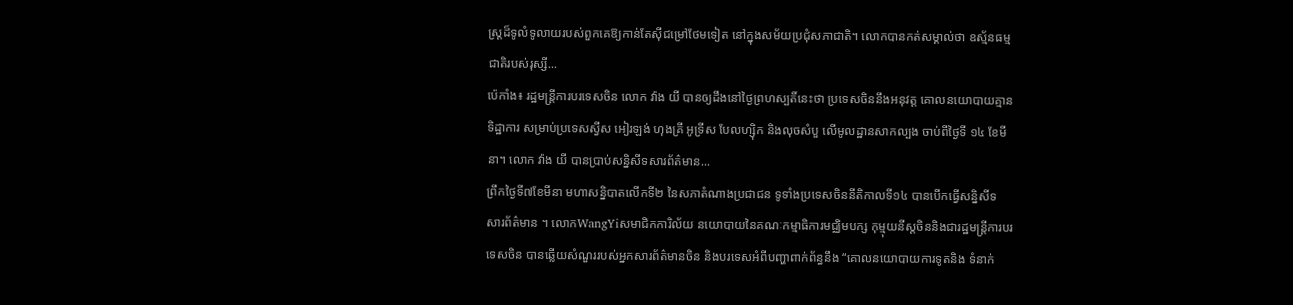ស្ត្រដ៏ទូលំទូលាយរបស់ពួកគេឱ្យកាន់តែស៊ីជម្រៅថែមទៀត នៅក្នុងសម័យប្រជុំសភាជាតិ។ លោកបានកត់សម្គាល់ថា ឧស្ម័នធម្មជាតិរបស់រុស្សី...
ប៉េកាំង៖ រដ្ឋមន្ត្រីការបរទេសចិន លោក វ៉ាង យី បានឲ្យដឹងនៅថ្ងៃព្រហស្បតិ៍នេះថា ប្រទេសចិននឹងអនុវត្ត គោលនយោបាយគ្មានទិដ្ឋាការ សម្រាប់ប្រទេសស្វីស អៀរឡង់ ហុងគ្រី អូទ្រីស បែលហ្ស៊ិក និងលុចសំបួ លើមូលដ្ឋានសាកល្បង ចាប់ពីថ្ងៃទី ១៤ ខែមីនា។ លោក វ៉ាង យី បានប្រាប់សន្និសីទសារព័ត៌មាន...
ព្រឹកថ្ងៃទី៧ខែមីនា មហាសន្និបាតលើកទី២ នៃសភាតំណាងប្រជាជន ទូទាំងប្រទេសចិននីតិកាលទី១៤ បានបើកធ្វើសន្និសីទ សារព័ត៌មាន ។ លោកWangYiសមាជិកការិល័យ នយោបាយនៃគណៈកម្មាធិការមជ្ឈិមបក្ស កុម្មុយនីស្តចិននិងជារដ្ឋមន្រ្តីការបរទេសចិន បានឆ្លើយសំណួររបស់អ្នកសារព័ត៌មានចិន និងបរទេសអំពីបញ្ហាពាក់ព័ន្ធនឹង “គោលនយោបាយការទូតនិង ទំនាក់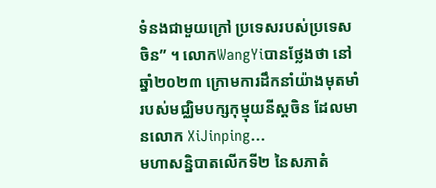ទំនងជាមួយក្រៅ ប្រទេសរបស់ប្រទេសចិន” ។ លោកWangYiបានថ្លែងថា នៅឆ្នាំ២០២៣ ក្រោមការដឹកនាំយ៉ាងមុតមាំ របស់មជ្ឈិមបក្សកុម្មុយនីស្តចិន ដែលមានលោក XiJinping...
មហាសន្និបាតលើកទី២ នៃសភាតំ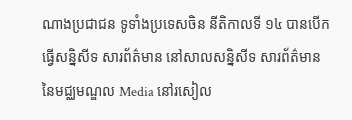ណាងប្រជាជន ទូទាំងប្រទេសចិន នីតិកាលទី ១៤ បានបើកធ្វើសន្និសីទ សារព័ត៌មាន នៅសាលសន្និសីទ សារព័ត៌មាន នៃមជ្ឈមណ្ឌល Media នៅរសៀល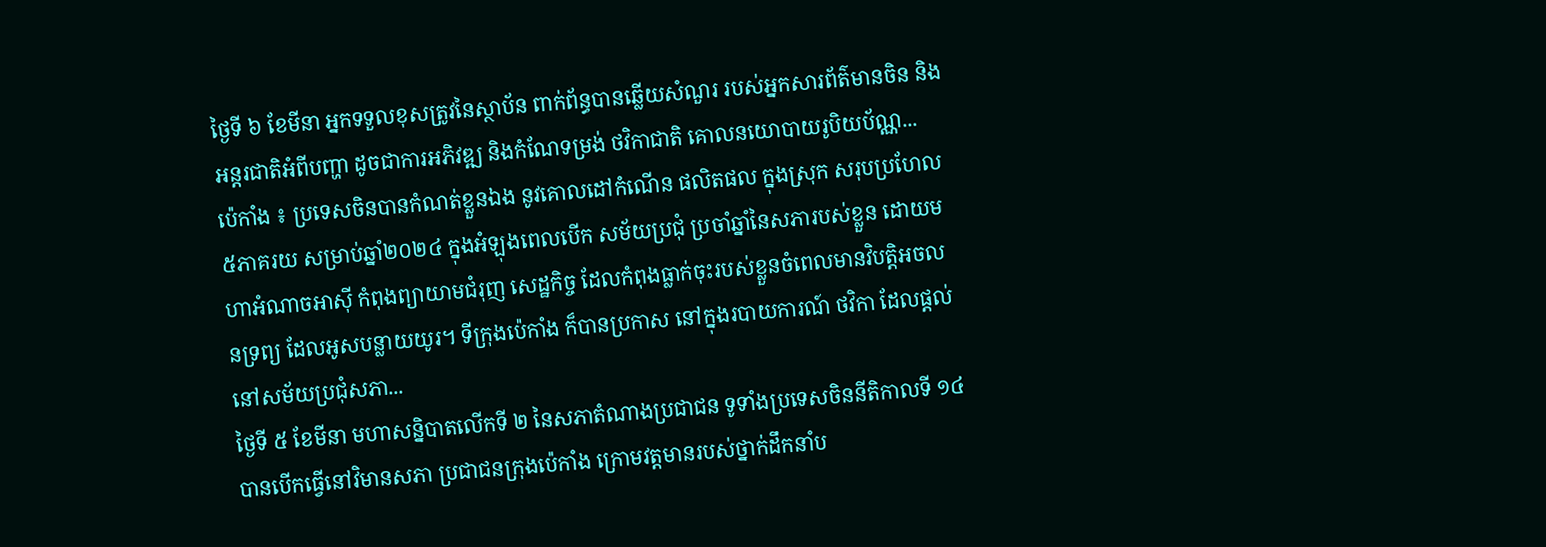ថ្ងៃទី ៦ ខែមីនា អ្នកទទួលខុសត្រូវនៃស្ថាប័ន ពាក់ព័ន្ធបានឆ្លើយសំណួរ របស់អ្នកសារព័ត៌មានចិន និងអន្តរជាតិអំពីបញ្ហា ដូចជាការអភិវឌ្ឍ និងកំណែទម្រង់ ថវិកាជាតិ គោលនយោបាយរូបិយប័ណ្ណ...
ប៉េកាំង ៖ ប្រទេសចិនបានកំណត់ខ្លួនឯង នូវគោលដៅកំណើន ផលិតផល ក្នុងស្រុក សរុបប្រហែល ៥ភាគរយ សម្រាប់ឆ្នាំ២០២៤ ក្នុងអំឡុងពេលបើក សម័យប្រជុំ ប្រចាំឆ្នាំនៃសភារបស់ខ្លួន ដោយមហាអំណាចអាស៊ី កំពុងព្យាយាមជំរុញ សេដ្ឋកិច្ច ដែលកំពុងធ្លាក់ចុះរបស់ខ្លួនចំពេលមានវិបត្តិអចលនទ្រព្យ ដែលអូសបន្លាយយូរ។ ទីក្រុងប៉េកាំង ក៏បានប្រកាស នៅក្នុងរបាយការណ៍ ថវិកា ដែលផ្តល់នៅសម័យប្រជុំសភា...
ថ្ងៃទី ៥ ខែមីនា មហាសន្និបាតលើកទី ២ នៃសភាតំណាងប្រជាជន ទូទាំងប្រទេសចិននីតិកាលទី ១៤ បានបើកធ្វើនៅវិមានសភា ប្រជាជនក្រុងប៉េកាំង ក្រោមវត្តមានរបស់ថ្នាក់ដឹកនាំប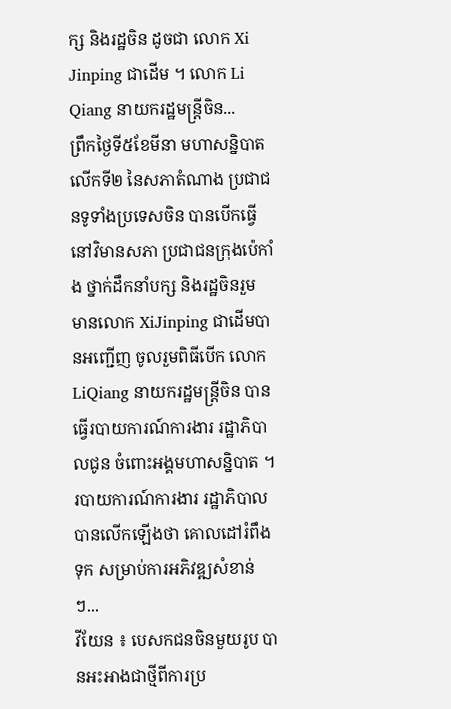ក្ស និងរដ្ឋចិន ដូចជា លោក Xi Jinping ជាដើម ។ លោក Li Qiang នាយករដ្ឋមន្ត្រីចិន...
ព្រឹកថ្ងៃទី៥ខែមីនា មហាសន្និបាតលើកទី២ នៃសភាតំណាង ប្រជាជនទូទាំងប្រទេសចិន បានបើកធ្វើនៅវិមានសភា ប្រជាជនក្រុងប៉េកាំង ថ្នាក់ដឹកនាំបក្ស និងរដ្ឋចិនរួម មានលោក XiJinping ជាដើមបានអញ្ជើញ ចូលរួមពិធីបើក លោកLiQiang នាយករដ្ឋមន្រ្តីចិន បានធ្វើរបាយការណ៍ការងារ រដ្ឋាភិបាលជូន ចំពោះអង្គមហាសន្និបាត ។ របាយការណ៍ការងារ រដ្ឋាភិបាលបានលើកឡើងថា គោលដៅរំពឹងទុក សម្រាប់ការអភិវឌ្ឍសំខាន់ៗ...
វីយែន ៖ បេសកជនចិនមួយរូប បានអះអាងជាថ្មីពីការប្រ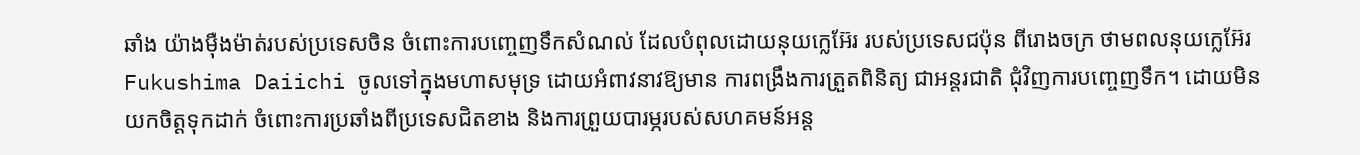ឆាំង យ៉ាងម៉ឺងម៉ាត់របស់ប្រទេសចិន ចំពោះការបញ្ចេញទឹកសំណល់ ដែលបំពុលដោយនុយក្លេអ៊ែរ របស់ប្រទេសជប៉ុន ពីរោងចក្រ ថាមពលនុយក្លេអ៊ែរ Fukushima Daiichi ចូលទៅក្នុងមហាសមុទ្រ ដោយអំពាវនាវឱ្យមាន ការពង្រឹងការត្រួតពិនិត្យ ជាអន្តរជាតិ ជុំវិញការបញ្ចេញទឹក។ ដោយមិនយកចិត្តទុកដាក់ ចំពោះការប្រឆាំងពីប្រទេសជិតខាង និងការព្រួយបារម្ភរបស់សហគមន៍អន្ត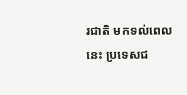រជាតិ មកទល់ពេលនេះ ប្រទេសជ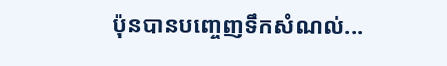ប៉ុនបានបញ្ចេញទឹកសំណល់...